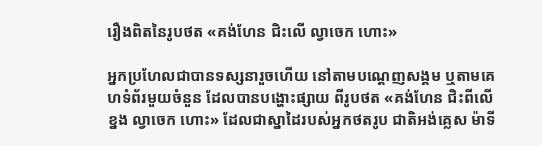រឿងពិតនៃរូបថត «គង់ហែន ជិះលើ ល្វាចេក ហោះ»

អ្នកប្រហែលជាបានទស្សនារួចហើយ នៅតាមបណ្ដេញសង្គម ឬតាមគេហទំព័រមួយចំនួន ដែលបានបង្ហោះផ្សាយ ពីរូបថត «គង់ហែន ជិះពីលើខ្នង ល្វាចេក ហោះ» ដែលជាស្នាដៃរបស់អ្នកថតរូប ជាតិអង់គ្លេស ម៉ាទី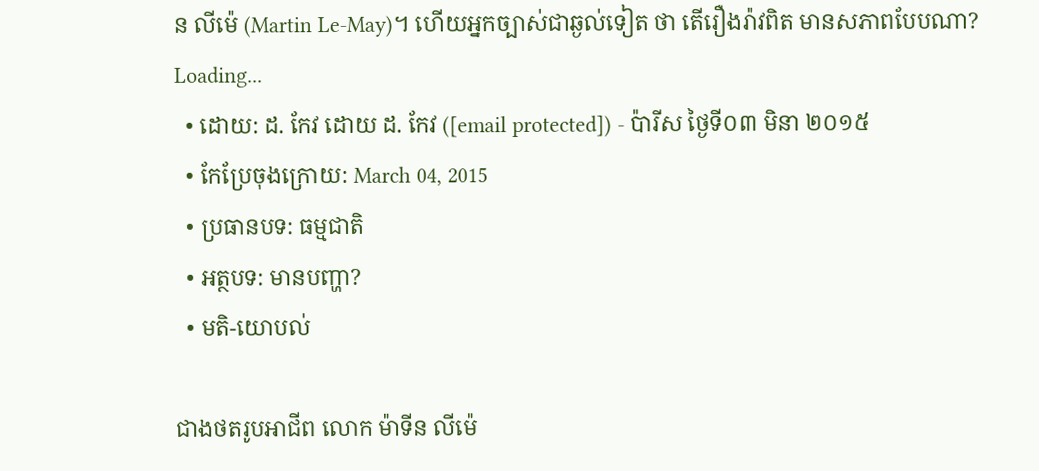ន លីម៉េ (Martin Le-May)។ ហើយអ្នកច្បាស់ជាឆ្ងល់ទៀត ថា តើរឿងរ៉ាវពិត មានសភាពបែបណា?
Loading...
  • ដោយ: ដ. កែវ ដោយ ដ. កែវ ([email protected]) - ប៉ារីស ថ្ងៃទី០៣ មិនា ២០១៥
  • កែប្រែចុងក្រោយ: March 04, 2015
  • ប្រធានបទ: ធម្មជាតិ
  • អត្ថបទ: មានបញ្ហា?
  • មតិ-យោបល់

ជាងថតរូបអាជីព លោក ម៉ាទីន លីម៉េ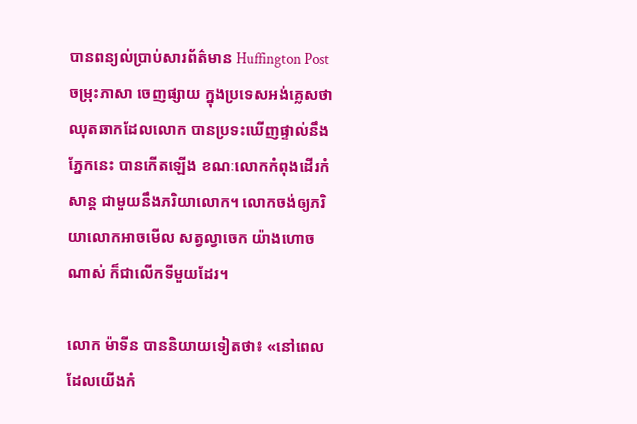បានពន្យល់ប្រាប់សារព័ត៌មាន Huffington Post ចម្រុះភាសា ចេញផ្សាយ ក្នុងប្រទេសអង់គ្លេសថា ឈុតឆាកដែលលោក បានប្រទះឃើញផ្ទាល់នឹងភ្នែកនេះ បានកើតឡើង ខណៈលោកកំពុងដើរកំសាន្ដ ជាមួយនឹងភរិយាលោក។ លោកចង់ឲ្យភរិយាលោកអាចមើល សត្វល្វាចេក យ៉ាងហោចណាស់ ក៏ជាលើកទីមួយដែរ។

លោក ម៉ាទីន បាននិយាយទៀតថា៖ «នៅពេលដែលយើងកំ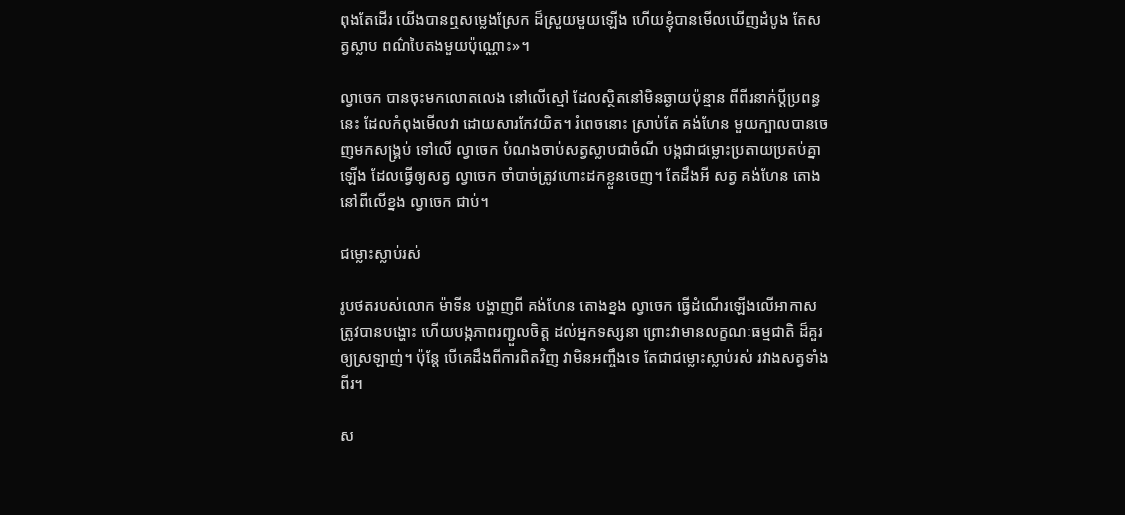ពុងតែដើរ យើងបានឮសម្លេងស្រែក ដ៏ស្រួយមួយឡើង ហើយខ្ញុំបានមើលឃើញដំបូង តែសត្វស្លាប ពណ៌បៃតងមួយប៉ុណ្ណោះ»។

ល្វាចេក បានចុះមកលោតលេង នៅលើស្មៅ ដែលស្ថិតនៅមិនឆ្ងាយប៉ុន្មាន ពីពីរនាក់ប្ដីប្រពន្ធនេះ ដែលកំពុងមើលវា ដោយសារកែវយិត។ រំពេចនោះ ស្រាប់តែ គង់ហែន មួយក្បាលបានចេញមកសង្គ្រប់ ទៅលើ ល្វាចេក បំណងចាប់សត្វស្លាបជាចំណី បង្កជាជម្លោះប្រតាយប្រតប់គ្នាឡើង ដែលធ្វើឲ្យសត្វ ល្វាចេក ចាំបាច់ត្រូវហោះដកខ្លួនចេញ។ តែដឹងអី សត្វ គង់ហែន តោងនៅពីលើខ្នង ល្វាចេក ជាប់។

ជម្លោះស្លាប់រស់

រូបថតរបស់លោក ម៉ាទីន បង្ហាញពី គង់ហែន តោងខ្នង ល្វាចេក ធ្វើដំណើរឡើងលើអាកាស ត្រូវបានបង្ហោះ ហើយបង្កភាពរញ្ជួលចិត្ត ដល់អ្នកទស្សនា ព្រោះវាមានលក្ខណៈធម្មជាតិ ដ៏គួរឲ្យស្រឡាញ់។ ប៉ុន្តែ បើគេដឹងពីការពិតវិញ វាមិនអញ្ចឹងទេ តែជាជម្លោះស្លាប់រស់ រវាងសត្វទាំងពីរ។

ស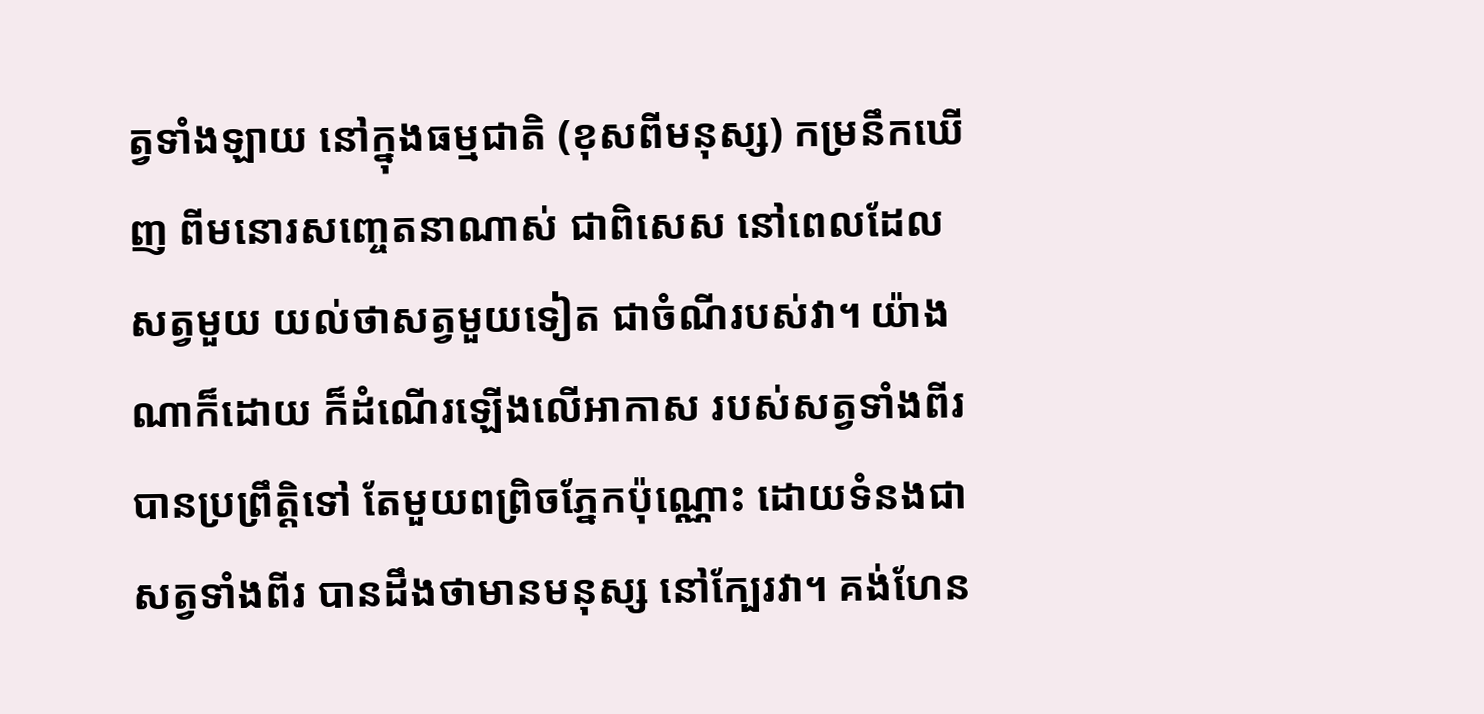ត្វទាំងឡាយ នៅក្នុងធម្មជាតិ (ខុសពីមនុស្ស) កម្រនឹកឃើញ ពីមនោរសញ្ចេតនាណាស់ ជាពិសេស នៅពេលដែលសត្វមួយ យល់ថាសត្វមួយទៀត ជាចំណីរបស់វា។ យ៉ាងណាក៏ដោយ ក៏ដំណើរឡើងលើអាកាស របស់សត្វទាំងពីរ បានប្រព្រឹត្តិទៅ តែមួយពព្រិចភ្នែកប៉ុណ្ណោះ ដោយទំនងជាសត្វទាំងពីរ បានដឹងថាមានមនុស្ស នៅក្បែរវា។ គង់ហែន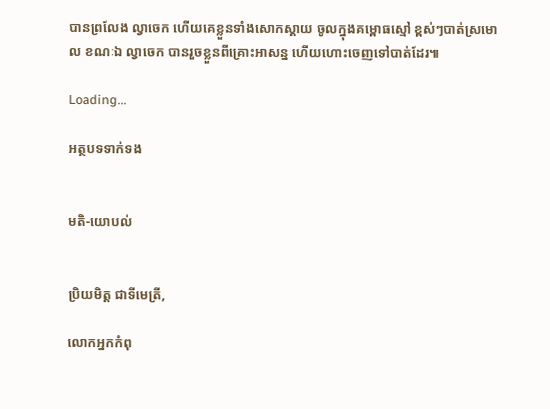បានព្រលែង ល្វាចេក ហើយគេខ្លួនទាំងសោកស្ដាយ ចូលក្នុងគម្ពោធស្មៅ ខ្ពស់ៗបាត់ស្រមោល ខណៈឯ ល្វាចេក បានរួចខ្លួនពីគ្រោះអាសន្ន ហើយហោះចេញទៅបាត់ដែរ៕

Loading...

អត្ថបទទាក់ទង


មតិ-យោបល់


ប្រិយមិត្ត ជាទីមេត្រី,

លោកអ្នកកំពុ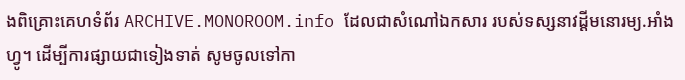ងពិគ្រោះគេហទំព័រ ARCHIVE.MONOROOM.info ដែលជាសំណៅឯកសារ របស់ទស្សនាវដ្ដីមនោរម្យ.អាំងហ្វូ។ ដើម្បីការផ្សាយជាទៀងទាត់ សូមចូលទៅកា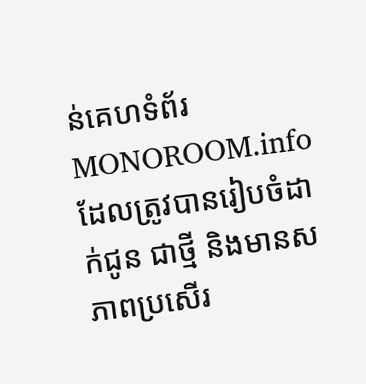ន់គេហទំព័រ MONOROOM.info ដែលត្រូវបានរៀបចំដាក់ជូន ជាថ្មី និងមានសភាពប្រសើរ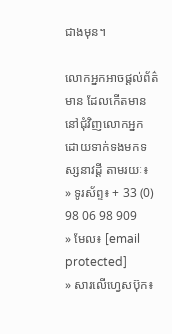ជាងមុន។

លោកអ្នកអាចផ្ដល់ព័ត៌មាន ដែលកើតមាន នៅជុំវិញលោកអ្នក ដោយទាក់ទងមកទស្សនាវដ្ដី តាមរយៈ៖
» ទូរស័ព្ទ៖ + 33 (0) 98 06 98 909
» មែល៖ [email protected]
» សារលើហ្វេសប៊ុក៖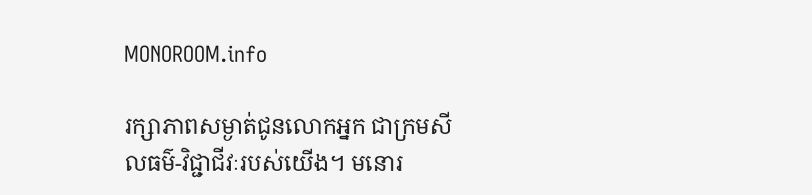MONOROOM.info

រក្សាភាពសម្ងាត់ជូនលោកអ្នក ជាក្រមសីលធម៌-វិជ្ជាជីវៈរបស់យើង។ មនោរ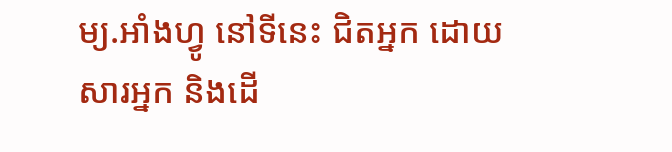ម្យ.អាំងហ្វូ នៅទីនេះ ជិតអ្នក ដោយសារអ្នក និងដើ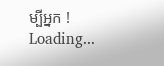ម្បីអ្នក !
Loading...